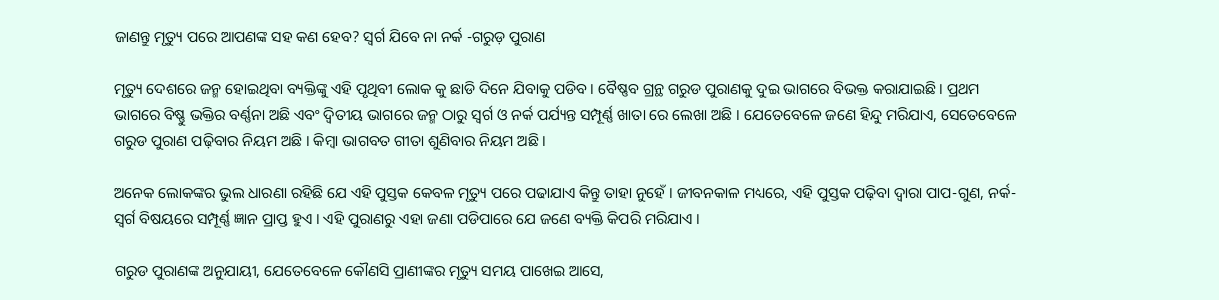ଜାଣନ୍ତୁ ମୃତ୍ୟୁ ପରେ ଆପଣଙ୍କ ସହ କଣ ହେବ? ସ୍ୱର୍ଗ ଯିବେ ନା ନର୍କ -ଗରୁଡ଼ ପୁରାଣ

ମୃତ୍ୟୁ ଦେଶରେ ଜନ୍ମ ହୋଇଥିବା ବ୍ୟକ୍ତିଙ୍କୁ ଏହି ପୃଥିବୀ ଲୋକ କୁ ଛାଡି ଦିନେ ଯିବାକୁ ପଡିବ । ବୈଷ୍ଣବ ଗ୍ରନ୍ଥ ଗରୁଡ ପୁରାଣକୁ ଦୁଇ ଭାଗରେ ବିଭକ୍ତ କରାଯାଇଛି । ପ୍ରଥମ ଭାଗରେ ବିଷ୍ଣୁ ଭକ୍ତିର ବର୍ଣ୍ଣନା ଅଛି ଏବଂ ଦ୍ୱିତୀୟ ଭାଗରେ ଜନ୍ମ ଠାରୁ ସ୍ୱର୍ଗ ଓ ନର୍କ ପର୍ଯ୍ୟନ୍ତ ସମ୍ପୂର୍ଣ୍ଣ ଖାତା ରେ ଲେଖା ଅଛି । ଯେତେବେଳେ ଜଣେ ହିନ୍ଦୁ ମରିଯାଏ, ସେତେବେଳେ ଗରୁଡ ପୁରାଣ ପଢ଼ିବାର ନିୟମ ଅଛି । କିମ୍ବା ଭାଗବତ ଗୀତା ଶୁଣିବାର ନିୟମ ଅଛି ।

ଅନେକ ଲୋକଙ୍କର ଭୁଲ ଧାରଣା ରହିଛି ଯେ ଏହି ପୁସ୍ତକ କେବଳ ମୃତ୍ୟୁ ପରେ ପଢାଯାଏ କିନ୍ତୁ ତାହା ନୁହେଁ । ଜୀବନକାଳ ମଧ୍ୟରେ, ଏହି ପୁସ୍ତକ ପଢ଼ିବା ଦ୍ୱାରା ପାପ-ଗୁଣ, ନର୍କ-ସ୍ୱର୍ଗ ବିଷୟରେ ସମ୍ପୂର୍ଣ୍ଣ ଜ୍ଞାନ ପ୍ରାପ୍ତ ହୁଏ । ଏହି ପୁରାଣରୁ ଏହା ଜଣା ପଡିପାରେ ଯେ ଜଣେ ବ୍ୟକ୍ତି କିପରି ମରିଯାଏ ।

ଗରୁଡ ପୁରାଣଙ୍କ ଅନୁଯାୟୀ, ଯେତେବେଳେ କୌଣସି ପ୍ରାଣୀଙ୍କର ମୃତ୍ୟୁ ସମୟ ପାଖେଇ ଆସେ,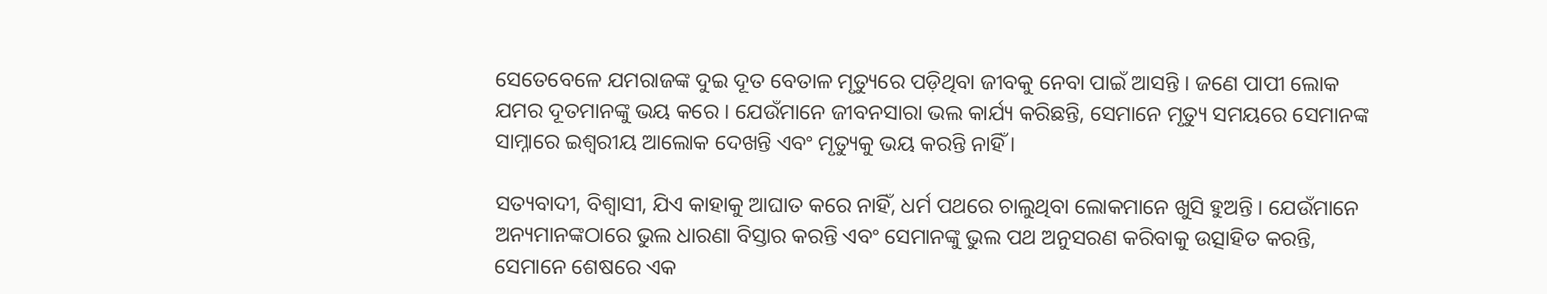ସେତେବେଳେ ଯମରାଜଙ୍କ ଦୁଇ ଦୂତ ବେତାଳ ମୃତ୍ୟୁରେ ପଡ଼ିଥିବା ଜୀବକୁ ନେବା ପାଇଁ ଆସନ୍ତି । ଜଣେ ପାପୀ ଲୋକ ଯମର ଦୂତମାନଙ୍କୁ ଭୟ କରେ । ଯେଉଁମାନେ ଜୀବନସାରା ଭଲ କାର୍ଯ୍ୟ କରିଛନ୍ତି, ସେମାନେ ମୃତ୍ୟୁ ସମୟରେ ସେମାନଙ୍କ ସାମ୍ନାରେ ଇଶ୍ୱରୀୟ ଆଲୋକ ଦେଖନ୍ତି ଏବଂ ମୃତ୍ୟୁକୁ ଭୟ କରନ୍ତି ନାହିଁ ।

ସତ୍ୟବାଦୀ, ବିଶ୍ୱାସୀ, ଯିଏ କାହାକୁ ଆଘାତ କରେ ନାହିଁ, ଧର୍ମ ପଥରେ ଚାଲୁଥିବା ଲୋକମାନେ ଖୁସି ହୁଅନ୍ତି । ଯେଉଁମାନେ ଅନ୍ୟମାନଙ୍କଠାରେ ଭୁଲ ଧାରଣା ବିସ୍ତାର କରନ୍ତି ଏବଂ ସେମାନଙ୍କୁ ଭୁଲ ପଥ ଅନୁସରଣ କରିବାକୁ ଉତ୍ସାହିତ କରନ୍ତି, ସେମାନେ ଶେଷରେ ଏକ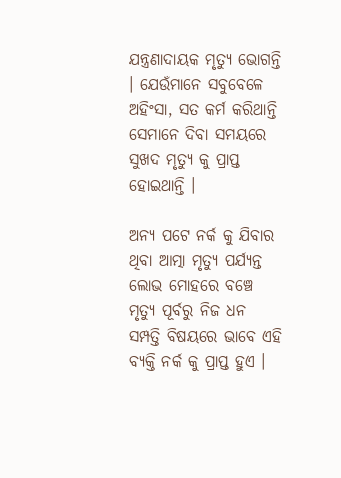ଯନ୍ତ୍ରଣାଦାୟକ ମୃତ୍ୟୁ ଭୋଗନ୍ତି । ଯେଉଁମାନେ ସବୁବେଳେ ଅହିଂସା, ସତ କର୍ମ କରିଥାନ୍ତି ସେମାନେ ଦିବା ସମୟରେ ସୁଖଦ ମୃତ୍ୟୁ କୁ ପ୍ରାପ୍ତ ହୋଇଥାନ୍ତି ।

ଅନ୍ୟ ପଟେ ନର୍କ କୁ ଯିବାର ଥିବା ଆତ୍ମା ମୃତ୍ୟୁ ପର୍ଯ୍ୟନ୍ତ ଲୋଭ ମୋହରେ ବଞ୍ଚେ ମୃତ୍ୟୁ ପୂର୍ବରୁ ନିଜ ଧନ ସମ୍ପତ୍ତି ବିଷୟରେ ଭାବେ ଏହି ବ୍ୟକ୍ତି ନର୍କ କୁ ପ୍ରାପ୍ତ ହୁଏ ।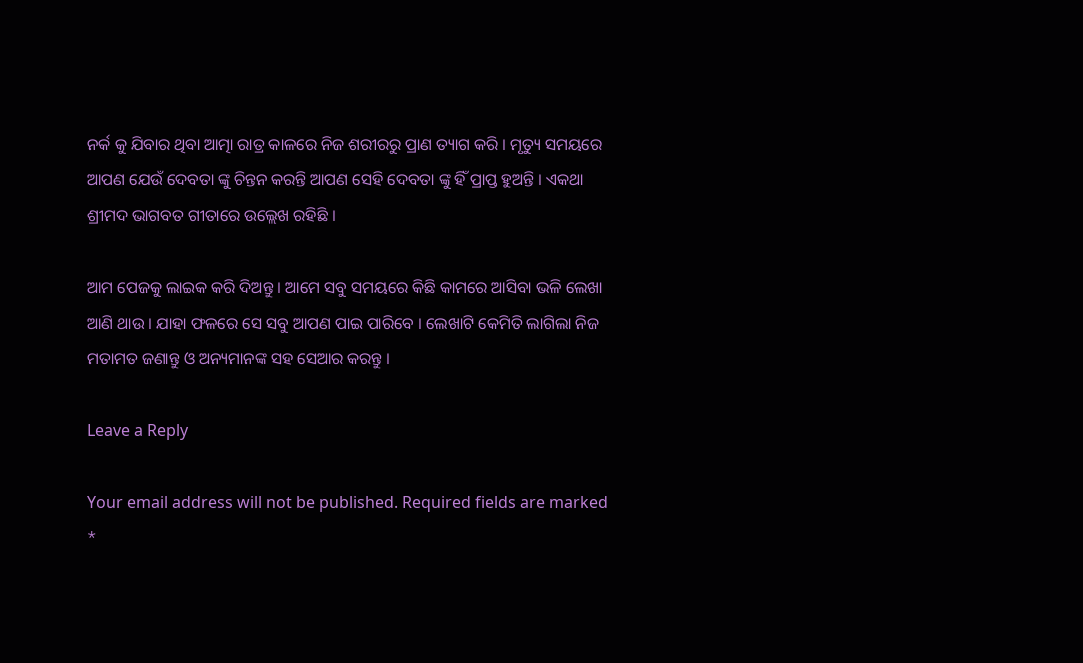ନର୍କ କୁ ଯିବାର ଥିବା ଆତ୍ମା ରାତ୍ର କାଳରେ ନିଜ ଶରୀରରୁ ପ୍ରାଣ ତ୍ୟାଗ କରି । ମୃତ୍ୟୁ ସମୟରେ ଆପଣ ଯେଉଁ ଦେବତା ଙ୍କୁ ଚିନ୍ତନ କରନ୍ତି ଆପଣ ସେହି ଦେବତା ଙ୍କୁ ହିଁ ପ୍ରାପ୍ତ ହୁଅନ୍ତି । ଏକଥା ଶ୍ରୀମଦ ଭାଗବତ ଗୀତାରେ ଉଲ୍ଲେଖ ରହିଛି ।

ଆମ ପେଜକୁ ଲାଇକ କରି ଦିଅନ୍ତୁ । ଆମେ ସବୁ ସମୟରେ କିଛି କାମରେ ଆସିବା ଭଳି ଲେଖା ଆଣି ଥାଉ । ଯାହା ଫଳରେ ସେ ସବୁ ଆପଣ ପାଇ ପାରିବେ । ଲେଖାଟି କେମିତି ଲାଗିଲା ନିଜ ମତାମତ ଜଣାନ୍ତୁ ଓ ଅନ୍ୟମାନଙ୍କ ସହ ସେଆର କରନ୍ତୁ ।

Leave a Reply

Your email address will not be published. Required fields are marked *